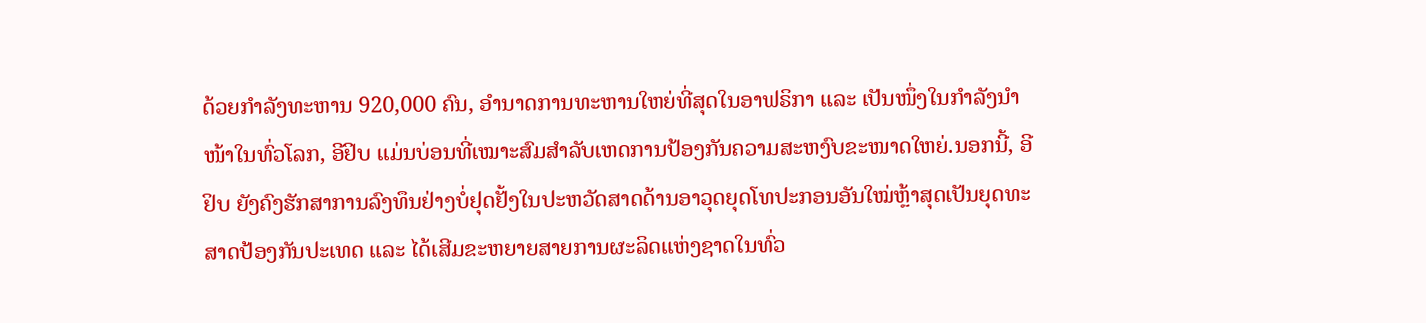ດ້ວຍກຳລັງທະຫານ 920,000 ຄົນ, ອຳນາດການທະຫານໃຫຍ່ທີ່ສຸດໃນອາຟຣິກາ ແລະ ເປັນໜຶ່ງໃນກຳລັງນຳໜ້າໃນທົ່ວໂລກ, ອີຢິບ ແມ່ນບ່ອນທີ່ເໝາະສົມສຳລັບເຫດການປ້ອງກັນຄວາມສະຫງົບຂະໜາດໃຫຍ່.ນອກນີ້, ອີຢິບ ຍັງຄົງຮັກສາການລົງທຶນຢ່າງບໍ່ຢຸດຢັ້ງໃນປະຫວັດສາດດ້ານອາວຸດຍຸດໂທປະກອນອັນໃໝ່ຫຼ້າສຸດເປັນຍຸດທະສາດປ້ອງກັນປະເທດ ແລະ ໄດ້ເສີມຂະຫຍາຍສາຍການຜະລິດແຫ່ງຊາດໃນທົ່ວ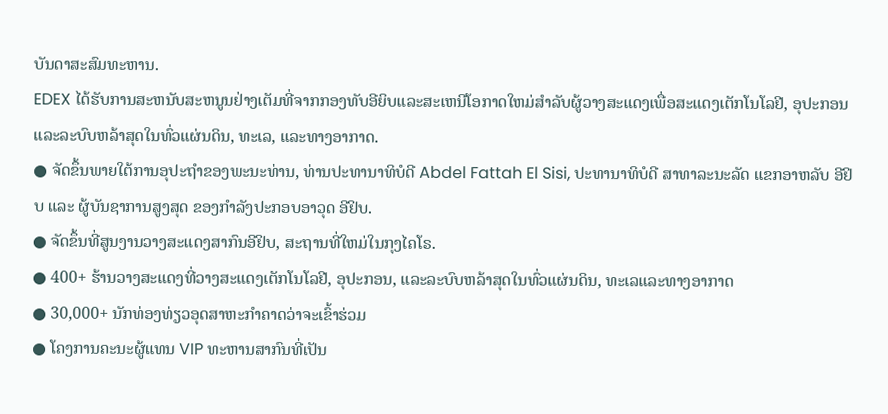ບັນດາສະສົມທະຫານ.
EDEX ໄດ້ຮັບການສະຫນັບສະຫນູນຢ່າງເຕັມທີ່ຈາກກອງທັບອີຍິບແລະສະເຫນີໂອກາດໃຫມ່ສໍາລັບຜູ້ວາງສະແດງເພື່ອສະແດງເຕັກໂນໂລຢີ, ອຸປະກອນແລະລະບົບຫລ້າສຸດໃນທົ່ວແຜ່ນດິນ, ທະເລ, ແລະທາງອາກາດ.
● ຈັດຂຶ້ນພາຍໃຕ້ການອຸປະຖໍາຂອງພະນະທ່ານ, ທ່ານປະທານາທິບໍດີ Abdel Fattah El Sisi, ປະທານາທິບໍດີ ສາທາລະນະລັດ ແຂກອາຫລັບ ອີຢິບ ແລະ ຜູ້ບັນຊາການສູງສຸດ ຂອງກຳລັງປະກອບອາວຸດ ອີຢິບ.
● ຈັດຂຶ້ນທີ່ສູນງານວາງສະແດງສາກົນອີຢິບ, ສະຖານທີ່ໃຫມ່ໃນກຸງໄຄໂຣ.
● 400+ ຮ້ານວາງສະແດງທີ່ວາງສະແດງເຕັກໂນໂລຢີ, ອຸປະກອນ, ແລະລະບົບຫລ້າສຸດໃນທົ່ວແຜ່ນດິນ, ທະເລແລະທາງອາກາດ
● 30,000+ ນັກທ່ອງທ່ຽວອຸດສາຫະກໍາຄາດວ່າຈະເຂົ້າຮ່ວມ
● ໂຄງການຄະນະຜູ້ແທນ VIP ທະຫານສາກົນທີ່ເປັນ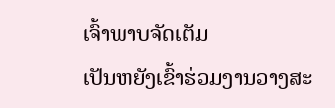ເຈົ້າພາບຈັດເຕັມ
ເປັນຫຍັງເຂົ້າຮ່ວມງານວາງສະ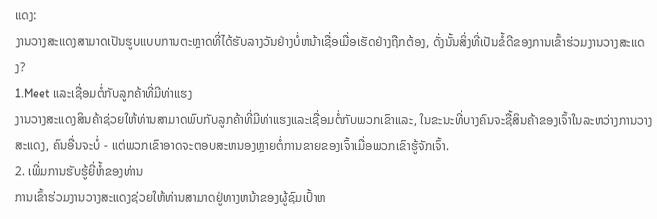ແດງ:
ງານວາງສະແດງສາມາດເປັນຮູບແບບການຕະຫຼາດທີ່ໄດ້ຮັບລາງວັນຢ່າງບໍ່ຫນ້າເຊື່ອເມື່ອເຮັດຢ່າງຖືກຕ້ອງ, ດັ່ງນັ້ນສິ່ງທີ່ເປັນຂໍ້ດີຂອງການເຂົ້າຮ່ວມງານວາງສະແດງ?
1.Meet ແລະເຊື່ອມຕໍ່ກັບລູກຄ້າທີ່ມີທ່າແຮງ
ງານວາງສະແດງສິນຄ້າຊ່ວຍໃຫ້ທ່ານສາມາດພົບກັບລູກຄ້າທີ່ມີທ່າແຮງແລະເຊື່ອມຕໍ່ກັບພວກເຂົາແລະ, ໃນຂະນະທີ່ບາງຄົນຈະຊື້ສິນຄ້າຂອງເຈົ້າໃນລະຫວ່າງການວາງສະແດງ, ຄົນອື່ນຈະບໍ່ - ແຕ່ພວກເຂົາອາດຈະຕອບສະຫນອງຫຼາຍຕໍ່ການຂາຍຂອງເຈົ້າເມື່ອພວກເຂົາຮູ້ຈັກເຈົ້າ.
2. ເພີ່ມການຮັບຮູ້ຍີ່ຫໍ້ຂອງທ່ານ
ການເຂົ້າຮ່ວມງານວາງສະແດງຊ່ວຍໃຫ້ທ່ານສາມາດຢູ່ທາງຫນ້າຂອງຜູ້ຊົມເປົ້າຫ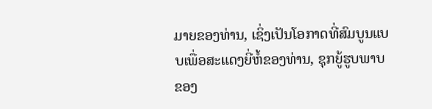ມາຍຂອງທ່ານ, ເຊິ່ງເປັນໂອກາດທີ່ສົມບູນແບບເພື່ອສະແດງຍີ່ຫໍ້ຂອງທ່ານ, ຊຸກຍູ້ຮູບພາບຂອງ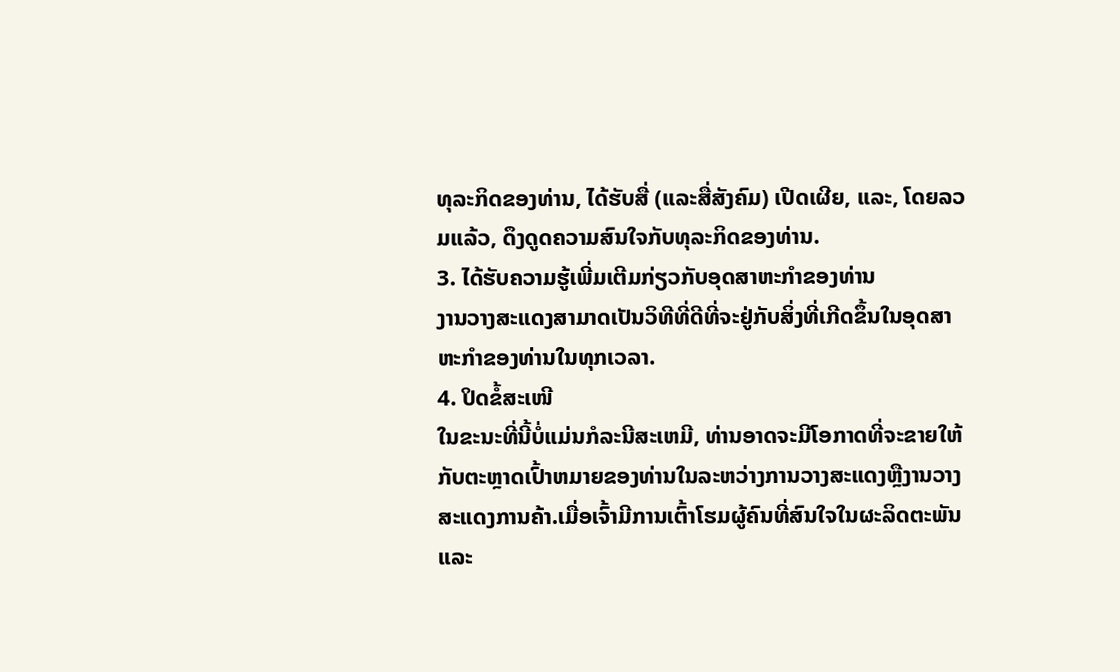ທຸລະກິດຂອງທ່ານ, ໄດ້ຮັບສື່ (ແລະສື່ສັງຄົມ) ເປີດເຜີຍ, ແລະ, ໂດຍລວມແລ້ວ, ດຶງດູດຄວາມສົນໃຈກັບທຸລະກິດຂອງທ່ານ.
3. ໄດ້ຮັບຄວາມຮູ້ເພີ່ມເຕີມກ່ຽວກັບອຸດສາຫະກໍາຂອງທ່ານ
ງານວາງສະແດງສາມາດເປັນວິທີທີ່ດີທີ່ຈະຢູ່ກັບສິ່ງທີ່ເກີດຂຶ້ນໃນອຸດສາຫະກໍາຂອງທ່ານໃນທຸກເວລາ.
4. ປິດຂໍ້ສະເໜີ
ໃນຂະນະທີ່ນີ້ບໍ່ແມ່ນກໍລະນີສະເຫມີ, ທ່ານອາດຈະມີໂອກາດທີ່ຈະຂາຍໃຫ້ກັບຕະຫຼາດເປົ້າຫມາຍຂອງທ່ານໃນລະຫວ່າງການວາງສະແດງຫຼືງານວາງສະແດງການຄ້າ.ເມື່ອເຈົ້າມີການເຕົ້າໂຮມຜູ້ຄົນທີ່ສົນໃຈໃນຜະລິດຕະພັນ ແລະ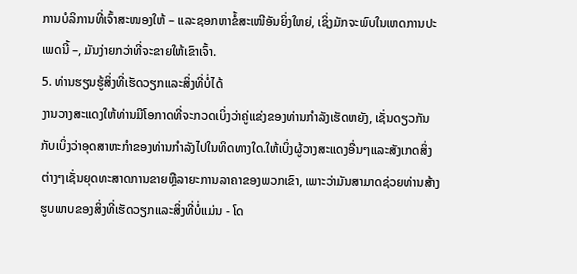ການບໍລິການທີ່ເຈົ້າສະໜອງໃຫ້ – ແລະຊອກຫາຂໍ້ສະເໜີອັນຍິ່ງໃຫຍ່, ເຊິ່ງມັກຈະພົບໃນເຫດການປະເພດນີ້ –, ມັນງ່າຍກວ່າທີ່ຈະຂາຍໃຫ້ເຂົາເຈົ້າ.
5. ທ່ານຮຽນຮູ້ສິ່ງທີ່ເຮັດວຽກແລະສິ່ງທີ່ບໍ່ໄດ້
ງານວາງສະແດງໃຫ້ທ່ານມີໂອກາດທີ່ຈະກວດເບິ່ງວ່າຄູ່ແຂ່ງຂອງທ່ານກໍາລັງເຮັດຫຍັງ, ເຊັ່ນດຽວກັນກັບເບິ່ງວ່າອຸດສາຫະກໍາຂອງທ່ານກໍາລັງໄປໃນທິດທາງໃດ.ໃຫ້ເບິ່ງຜູ້ວາງສະແດງອື່ນໆແລະສັງເກດສິ່ງຕ່າງໆເຊັ່ນຍຸດທະສາດການຂາຍຫຼືລາຍະການລາຄາຂອງພວກເຂົາ, ເພາະວ່າມັນສາມາດຊ່ວຍທ່ານສ້າງຮູບພາບຂອງສິ່ງທີ່ເຮັດວຽກແລະສິ່ງທີ່ບໍ່ແມ່ນ - ໂດ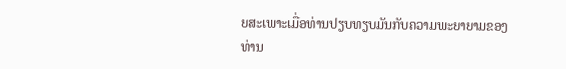ຍສະເພາະເມື່ອທ່ານປຽບທຽບມັນກັບຄວາມພະຍາຍາມຂອງທ່ານ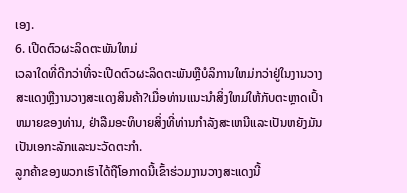ເອງ.
6. ເປີດຕົວຜະລິດຕະພັນໃຫມ່
ເວລາໃດທີ່ດີກວ່າທີ່ຈະເປີດຕົວຜະລິດຕະພັນຫຼືບໍລິການໃຫມ່ກວ່າຢູ່ໃນງານວາງສະແດງຫຼືງານວາງສະແດງສິນຄ້າ?ເມື່ອທ່ານແນະນໍາສິ່ງໃຫມ່ໃຫ້ກັບຕະຫຼາດເປົ້າຫມາຍຂອງທ່ານ, ຢ່າລືມອະທິບາຍສິ່ງທີ່ທ່ານກໍາລັງສະເຫນີແລະເປັນຫຍັງມັນເປັນເອກະລັກແລະນະວັດຕະກໍາ.
ລູກຄ້າຂອງພວກເຮົາໄດ້ຖືໂອກາດນີ້ເຂົ້າຮ່ວມງານວາງສະແດງນີ້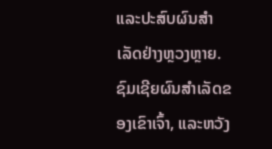ແລະປະສົບຜົນສໍາເລັດຢ່າງຫຼວງຫຼາຍ.ຊົມເຊີຍຜົນສໍາເລັດຂອງເຂົາເຈົ້າ, ແລະຫວັງ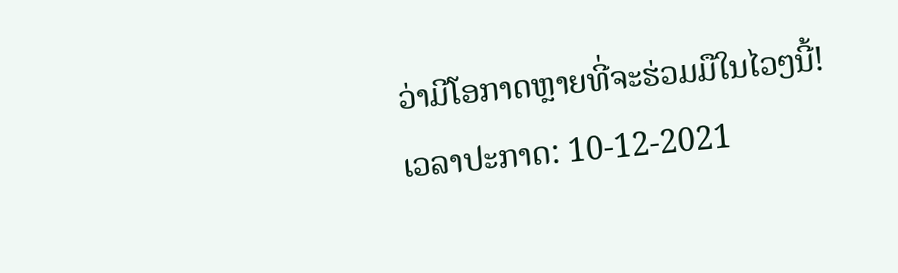ວ່າມີໂອກາດຫຼາຍທີ່ຈະຮ່ວມມືໃນໄວໆນີ້!
ເວລາປະກາດ: 10-12-2021